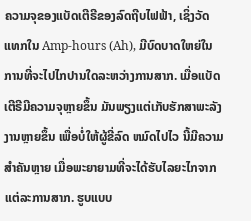ຄວາມຈຸຂອງແບັດເຕີຣີຂອງລົດຖີບໄຟຟ້າ, ເຊິ່ງວັດແທກໃນ Amp-hours (Ah), ມີບົດບາດໃຫຍ່ໃນການທີ່ຈະໄປໄກປານໃດລະຫວ່າງການສາກ. ເມື່ອແບັດເຕີຣີມີຄວາມຈຸຫຼາຍຂຶ້ນ ມັນພຽງແຕ່ເກັບຮັກສາພະລັງງານຫຼາຍຂຶ້ນ ເພື່ອບໍ່ໃຫ້ຜູ້ຂີ່ລົດ ຫມົດໄປໄວ ນີ້ມີຄວາມສໍາຄັນຫຼາຍ ເມື່ອພະຍາຍາມທີ່ຈະໄດ້ຮັບໄລຍະໄກຈາກແຕ່ລະການສາກ. ຮູບແບບ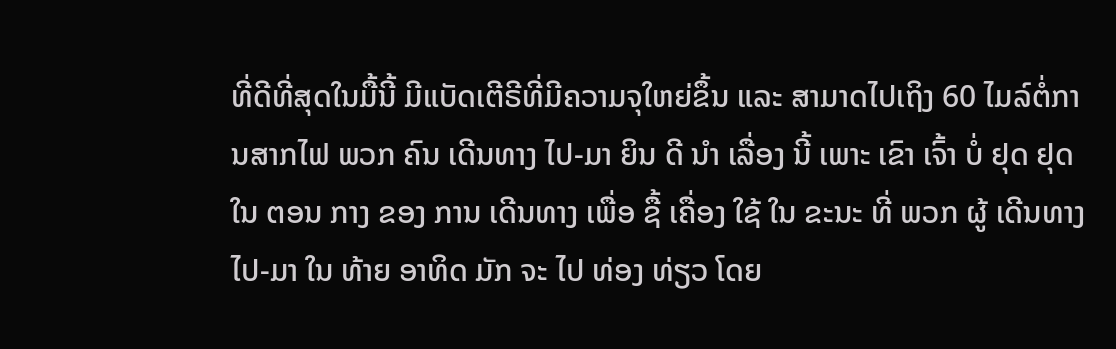ທີ່ດີທີ່ສຸດໃນມື້ນີ້ ມີແບັດເຕີຣີທີ່ມີຄວາມຈຸໃຫຍ່ຂຶ້ນ ແລະ ສາມາດໄປເຖິງ 60 ໄມລ໌ຕໍ່ການສາກໄຟ ພວກ ຄົນ ເດີນທາງ ໄປ-ມາ ຍິນ ດີ ນໍາ ເລື່ອງ ນີ້ ເພາະ ເຂົາ ເຈົ້າ ບໍ່ ຢຸດ ຢຸດ ໃນ ຕອນ ກາງ ຂອງ ການ ເດີນທາງ ເພື່ອ ຊື້ ເຄື່ອງ ໃຊ້ ໃນ ຂະນະ ທີ່ ພວກ ຜູ້ ເດີນທາງ ໄປ-ມາ ໃນ ທ້າຍ ອາທິດ ມັກ ຈະ ໄປ ທ່ອງ ທ່ຽວ ໂດຍ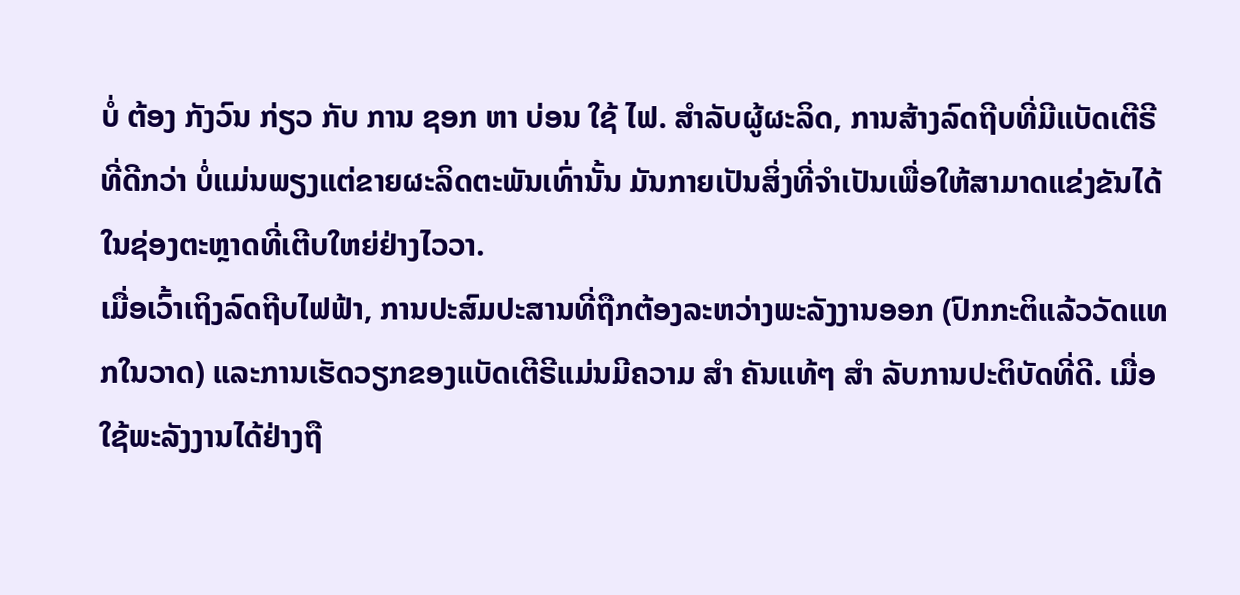ບໍ່ ຕ້ອງ ກັງວົນ ກ່ຽວ ກັບ ການ ຊອກ ຫາ ບ່ອນ ໃຊ້ ໄຟ. ສໍາລັບຜູ້ຜະລິດ, ການສ້າງລົດຖີບທີ່ມີແບັດເຕີຣີທີ່ດີກວ່າ ບໍ່ແມ່ນພຽງແຕ່ຂາຍຜະລິດຕະພັນເທົ່ານັ້ນ ມັນກາຍເປັນສິ່ງທີ່ຈໍາເປັນເພື່ອໃຫ້ສາມາດແຂ່ງຂັນໄດ້ ໃນຊ່ອງຕະຫຼາດທີ່ເຕີບໃຫຍ່ຢ່າງໄວວາ.
ເມື່ອເວົ້າເຖິງລົດຖີບໄຟຟ້າ, ການປະສົມປະສານທີ່ຖືກຕ້ອງລະຫວ່າງພະລັງງານອອກ (ປົກກະຕິແລ້ວວັດແທກໃນວາດ) ແລະການເຮັດວຽກຂອງແບັດເຕີຣີແມ່ນມີຄວາມ ສໍາ ຄັນແທ້ໆ ສໍາ ລັບການປະຕິບັດທີ່ດີ. ເມື່ອໃຊ້ພະລັງງານໄດ້ຢ່າງຖື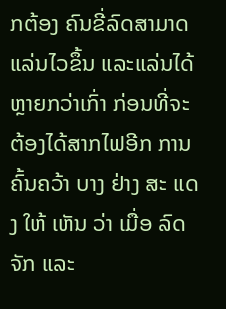ກຕ້ອງ ຄົນຂີ່ລົດສາມາດແລ່ນໄວຂຶ້ນ ແລະແລ່ນໄດ້ຫຼາຍກວ່າເກົ່າ ກ່ອນທີ່ຈະຕ້ອງໄດ້ສາກໄຟອີກ ການ ຄົ້ນຄວ້າ ບາງ ຢ່າງ ສະ ແດງ ໃຫ້ ເຫັນ ວ່າ ເມື່ອ ລົດຈັກ ແລະ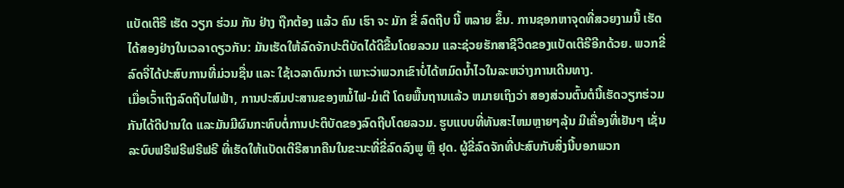ແບັດເຕີຣີ ເຮັດ ວຽກ ຮ່ວມ ກັນ ຢ່າງ ຖືກຕ້ອງ ແລ້ວ ຄົນ ເຮົາ ຈະ ມັກ ຂີ່ ລົດຖີບ ນີ້ ຫລາຍ ຂຶ້ນ. ການຊອກຫາຈຸດທີ່ສວຍງາມນີ້ ເຮັດໄດ້ສອງຢ່າງໃນເວລາດຽວກັນ: ມັນເຮັດໃຫ້ລົດຈັກປະຕິບັດໄດ້ດີຂື້ນໂດຍລວມ ແລະຊ່ວຍຮັກສາຊີວິດຂອງແບັດເຕີຣີອີກດ້ວຍ. ພວກຂີ່ລົດຈີ່ໄດ້ປະສົບການທີ່ມ່ວນຊື່ນ ແລະ ໃຊ້ເວລາດົນກວ່າ ເພາະວ່າພວກເຂົາບໍ່ໄດ້ຫມົດນ້ຳໄວໃນລະຫວ່າງການເດີນທາງ.
ເມື່ອເວົ້າເຖິງລົດຖີບໄຟຟ້າ, ການປະສົມປະສານຂອງຫມໍ້ໄຟ-ມໍເຕີ ໂດຍພື້ນຖານແລ້ວ ຫມາຍເຖິງວ່າ ສອງສ່ວນຕົ້ນຕໍນີ້ເຮັດວຽກຮ່ວມກັນໄດ້ດີປານໃດ ແລະມັນມີຜົນກະທົບຕໍ່ການປະຕິບັດຂອງລົດຖີບໂດຍລວມ. ຮູບແບບທີ່ທັນສະໄຫມຫຼາຍໆລຸ້ນ ມີເຄື່ອງທີ່ເຢັນໆ ເຊັ່ນ ລະບົບຟຣີຟຣີຟຣີຟຣີ ທີ່ເຮັດໃຫ້ແບັດເຕີຣີສາກຄືນໃນຂະນະທີ່ຂີ່ລົດລົງພູ ຫຼື ຢຸດ. ຜູ້ຂີ່ລົດຈັກທີ່ປະສົບກັບສິ່ງນີ້ບອກພວກ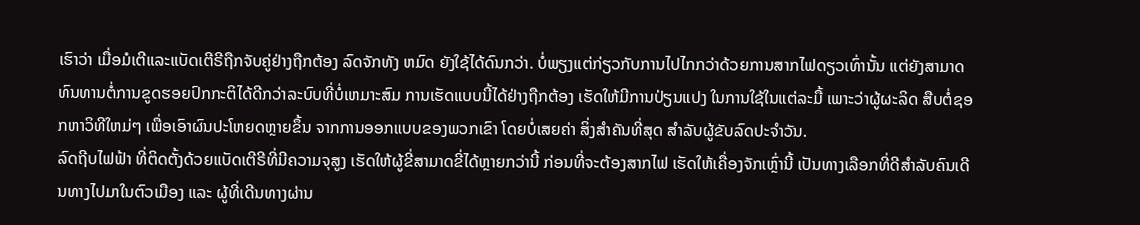ເຮົາວ່າ ເມື່ອມໍເຕີແລະແບັດເຕີຣີຖືກຈັບຄູ່ຢ່າງຖືກຕ້ອງ ລົດຈັກທັງ ຫມົດ ຍັງໃຊ້ໄດ້ດົນກວ່າ. ບໍ່ພຽງແຕ່ກ່ຽວກັບການໄປໄກກວ່າດ້ວຍການສາກໄຟດຽວເທົ່ານັ້ນ ແຕ່ຍັງສາມາດທົນທານຕໍ່ການຂູດຮອຍປົກກະຕິໄດ້ດີກວ່າລະບົບທີ່ບໍ່ເຫມາະສົມ ການເຮັດແບບນີ້ໄດ້ຢ່າງຖືກຕ້ອງ ເຮັດໃຫ້ມີການປ່ຽນແປງ ໃນການໃຊ້ໃນແຕ່ລະມື້ ເພາະວ່າຜູ້ຜະລິດ ສືບຕໍ່ຊອກຫາວິທີໃຫມ່ໆ ເພື່ອເອົາຜົນປະໂຫຍດຫຼາຍຂຶ້ນ ຈາກການອອກແບບຂອງພວກເຂົາ ໂດຍບໍ່ເສຍຄ່າ ສິ່ງສໍາຄັນທີ່ສຸດ ສໍາລັບຜູ້ຂັບລົດປະຈໍາວັນ.
ລົດຖີບໄຟຟ້າ ທີ່ຕິດຕັ້ງດ້ວຍແບັດເຕີຣີທີ່ມີຄວາມຈຸສູງ ເຮັດໃຫ້ຜູ້ຂີ່ສາມາດຂີ່ໄດ້ຫຼາຍກວ່ານີ້ ກ່ອນທີ່ຈະຕ້ອງສາກໄຟ ເຮັດໃຫ້ເຄື່ອງຈັກເຫຼົ່ານີ້ ເປັນທາງເລືອກທີ່ດີສໍາລັບຄົນເດີນທາງໄປມາໃນຕົວເມືອງ ແລະ ຜູ້ທີ່ເດີນທາງຜ່ານ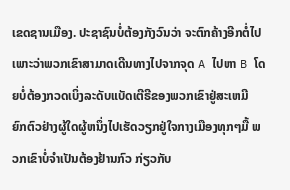ເຂດຊານເມືອງ. ປະຊາຊົນບໍ່ຕ້ອງກັງວົນວ່າ ຈະຕົກຄ້າງອີກຕໍ່ໄປ ເພາະວ່າພວກເຂົາສາມາດເດີນທາງໄປຈາກຈຸດ A ໄປຫາ B ໂດຍບໍ່ຕ້ອງກວດເບິ່ງລະດັບແບັດເຕີຣີຂອງພວກເຂົາຢູ່ສະເຫມີ ຍົກຕົວຢ່າງຜູ້ໃດຜູ້ຫນຶ່ງໄປເຮັດວຽກຢູ່ໃຈກາງເມືອງທຸກໆມື້ ພວກເຂົາບໍ່ຈໍາເປັນຕ້ອງຢ້ານກົວ ກ່ຽວກັບ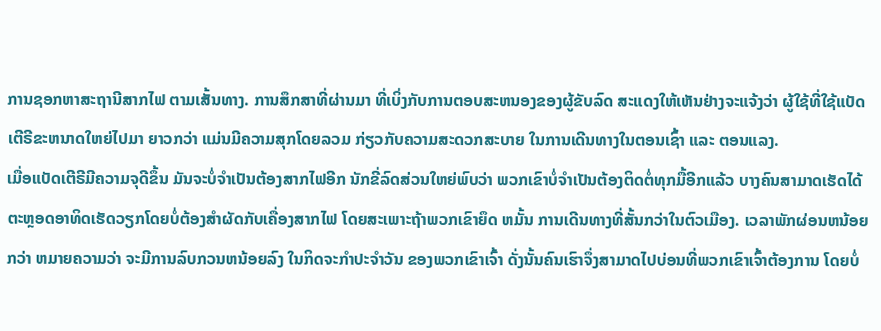ການຊອກຫາສະຖານີສາກໄຟ ຕາມເສັ້ນທາງ. ການສຶກສາທີ່ຜ່ານມາ ທີ່ເບິ່ງກັບການຕອບສະຫນອງຂອງຜູ້ຂັບລົດ ສະແດງໃຫ້ເຫັນຢ່າງຈະແຈ້ງວ່າ ຜູ້ໃຊ້ທີ່ໃຊ້ແບັດເຕີຣີຂະຫນາດໃຫຍ່ໄປມາ ຍາວກວ່າ ແມ່ນມີຄວາມສຸກໂດຍລວມ ກ່ຽວກັບຄວາມສະດວກສະບາຍ ໃນການເດີນທາງໃນຕອນເຊົ້າ ແລະ ຕອນແລງ.
ເມື່ອແບັດເຕີຣີມີຄວາມຈຸດີຂຶ້ນ ມັນຈະບໍ່ຈໍາເປັນຕ້ອງສາກໄຟອີກ ນັກຂີ່ລົດສ່ວນໃຫຍ່ພົບວ່າ ພວກເຂົາບໍ່ຈໍາເປັນຕ້ອງຕິດຕໍ່ທຸກມື້ອີກແລ້ວ ບາງຄົນສາມາດເຮັດໄດ້ຕະຫຼອດອາທິດເຮັດວຽກໂດຍບໍ່ຕ້ອງສໍາຜັດກັບເຄື່ອງສາກໄຟ ໂດຍສະເພາະຖ້າພວກເຂົາຍຶດ ຫມັ້ນ ການເດີນທາງທີ່ສັ້ນກວ່າໃນຕົວເມືອງ. ເວລາພັກຜ່ອນຫນ້ອຍກວ່າ ຫມາຍຄວາມວ່າ ຈະມີການລົບກວນຫນ້ອຍລົງ ໃນກິດຈະກໍາປະຈໍາວັນ ຂອງພວກເຂົາເຈົ້າ ດັ່ງນັ້ນຄົນເຮົາຈຶ່ງສາມາດໄປບ່ອນທີ່ພວກເຂົາເຈົ້າຕ້ອງການ ໂດຍບໍ່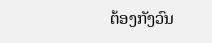ຕ້ອງກັງວົນ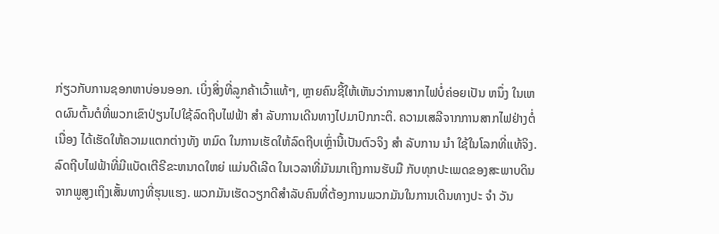ກ່ຽວກັບການຊອກຫາບ່ອນອອກ. ເບິ່ງສິ່ງທີ່ລູກຄ້າເວົ້າແທ້ໆ, ຫຼາຍຄົນຊີ້ໃຫ້ເຫັນວ່າການສາກໄຟບໍ່ຄ່ອຍເປັນ ຫນຶ່ງ ໃນເຫດຜົນຕົ້ນຕໍທີ່ພວກເຂົາປ່ຽນໄປໃຊ້ລົດຖີບໄຟຟ້າ ສໍາ ລັບການເດີນທາງໄປມາປົກກະຕິ. ຄວາມເສລີຈາກການສາກໄຟຢ່າງຕໍ່ເນື່ອງ ໄດ້ເຮັດໃຫ້ຄວາມແຕກຕ່າງທັງ ຫມົດ ໃນການເຮັດໃຫ້ລົດຖີບເຫຼົ່ານີ້ເປັນຕົວຈິງ ສໍາ ລັບການ ນໍາ ໃຊ້ໃນໂລກທີ່ແທ້ຈິງ.
ລົດຖີບໄຟຟ້າທີ່ມີແບັດເຕີຣີຂະຫນາດໃຫຍ່ ແມ່ນດີເລີດ ໃນເວລາທີ່ມັນມາເຖິງການຮັບມື ກັບທຸກປະເພດຂອງສະພາບດິນ ຈາກພູສູງເຖິງເສັ້ນທາງທີ່ຮຸນແຮງ. ພວກມັນເຮັດວຽກດີສໍາລັບຄົນທີ່ຕ້ອງການພວກມັນໃນການເດີນທາງປະ ຈໍາ ວັນ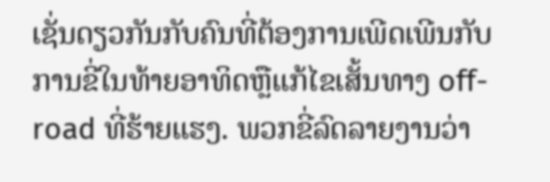ເຊັ່ນດຽວກັນກັບຄົນທີ່ຕ້ອງການເພີດເພີນກັບການຂີ່ໃນທ້າຍອາທິດຫຼືແກ້ໄຂເສັ້ນທາງ off-road ທີ່ຮ້າຍແຮງ. ພວກຂີ່ລົດລາຍງານວ່າ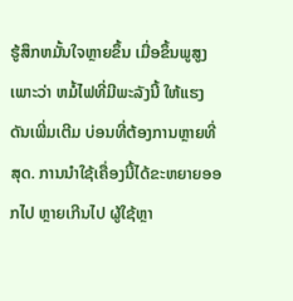ຮູ້ສຶກຫມັ້ນໃຈຫຼາຍຂຶ້ນ ເມື່ອຂຶ້ນພູສູງ ເພາະວ່າ ຫມໍ້ໄຟທີ່ມີພະລັງນີ້ ໃຫ້ແຮງດັນເພີ່ມເຕີມ ບ່ອນທີ່ຕ້ອງການຫຼາຍທີ່ສຸດ. ການນໍາໃຊ້ເຄື່ອງນີ້ໄດ້ຂະຫຍາຍອອກໄປ ຫຼາຍເກີນໄປ ຜູ້ໃຊ້ຫຼາ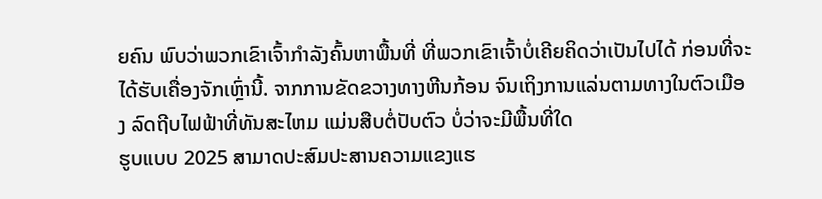ຍຄົນ ພົບວ່າພວກເຂົາເຈົ້າກໍາລັງຄົ້ນຫາພື້ນທີ່ ທີ່ພວກເຂົາເຈົ້າບໍ່ເຄີຍຄິດວ່າເປັນໄປໄດ້ ກ່ອນທີ່ຈະໄດ້ຮັບເຄື່ອງຈັກເຫຼົ່ານີ້. ຈາກການຂັດຂວາງທາງຫີນກ້ອນ ຈົນເຖິງການແລ່ນຕາມທາງໃນຕົວເມືອງ ລົດຖີບໄຟຟ້າທີ່ທັນສະໄຫມ ແມ່ນສືບຕໍ່ປັບຕົວ ບໍ່ວ່າຈະມີພື້ນທີ່ໃດ
ຮູບແບບ 2025 ສາມາດປະສົມປະສານຄວາມແຂງແຮ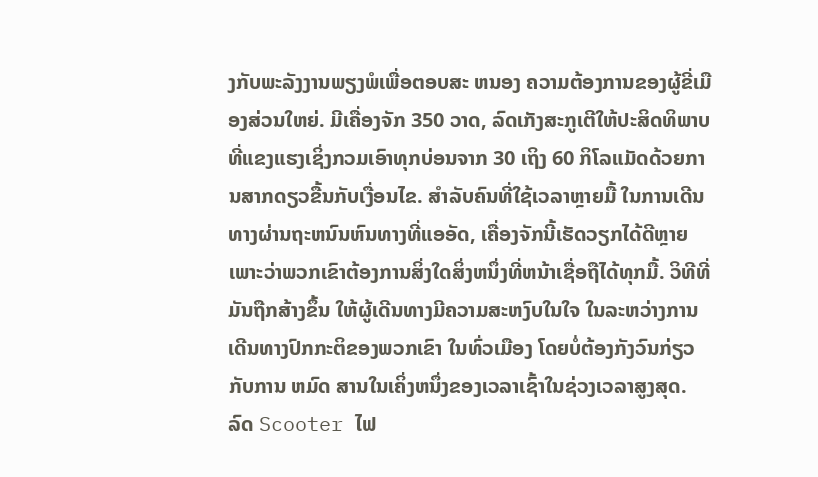ງກັບພະລັງງານພຽງພໍເພື່ອຕອບສະ ຫນອງ ຄວາມຕ້ອງການຂອງຜູ້ຂີ່ເມືອງສ່ວນໃຫຍ່. ມີເຄື່ອງຈັກ 350 ວາດ, ລົດເກັງສະກູເຕີໃຫ້ປະສິດທິພາບທີ່ແຂງແຮງເຊິ່ງກວມເອົາທຸກບ່ອນຈາກ 30 ເຖິງ 60 ກິໂລແມັດດ້ວຍການສາກດຽວຂື້ນກັບເງື່ອນໄຂ. ສໍາລັບຄົນທີ່ໃຊ້ເວລາຫຼາຍມື້ ໃນການເດີນທາງຜ່ານຖະຫນົນຫົນທາງທີ່ແອອັດ, ເຄື່ອງຈັກນີ້ເຮັດວຽກໄດ້ດີຫຼາຍ ເພາະວ່າພວກເຂົາຕ້ອງການສິ່ງໃດສິ່ງຫນຶ່ງທີ່ຫນ້າເຊື່ອຖືໄດ້ທຸກມື້. ວິທີທີ່ມັນຖືກສ້າງຂຶ້ນ ໃຫ້ຜູ້ເດີນທາງມີຄວາມສະຫງົບໃນໃຈ ໃນລະຫວ່າງການເດີນທາງປົກກະຕິຂອງພວກເຂົາ ໃນທົ່ວເມືອງ ໂດຍບໍ່ຕ້ອງກັງວົນກ່ຽວກັບການ ຫມົດ ສານໃນເຄິ່ງຫນຶ່ງຂອງເວລາເຊົ້າໃນຊ່ວງເວລາສູງສຸດ.
ລົດ Scooter ໄຟ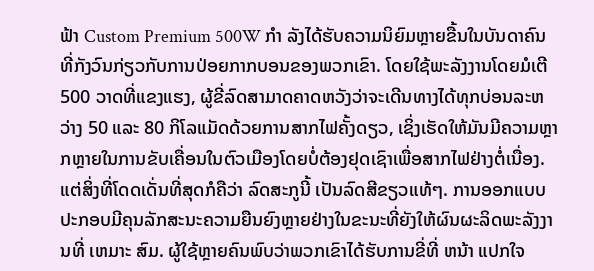ຟ້າ Custom Premium 500W ກໍາ ລັງໄດ້ຮັບຄວາມນິຍົມຫຼາຍຂື້ນໃນບັນດາຄົນທີ່ກັງວົນກ່ຽວກັບການປ່ອຍກາກບອນຂອງພວກເຂົາ. ໂດຍໃຊ້ພະລັງງານໂດຍມໍເຕີ 500 ວາດທີ່ແຂງແຮງ, ຜູ້ຂີ່ລົດສາມາດຄາດຫວັງວ່າຈະເດີນທາງໄດ້ທຸກບ່ອນລະຫວ່າງ 50 ແລະ 80 ກິໂລແມັດດ້ວຍການສາກໄຟຄັ້ງດຽວ, ເຊິ່ງເຮັດໃຫ້ມັນມີຄວາມຫຼາກຫຼາຍໃນການຂັບເຄື່ອນໃນຕົວເມືອງໂດຍບໍ່ຕ້ອງຢຸດເຊົາເພື່ອສາກໄຟຢ່າງຕໍ່ເນື່ອງ. ແຕ່ສິ່ງທີ່ໂດດເດັ່ນທີ່ສຸດກໍຄືວ່າ ລົດສະກູນີ້ ເປັນລົດສີຂຽວແທ້ໆ. ການອອກແບບປະກອບມີຄຸນລັກສະນະຄວາມຍືນຍົງຫຼາຍຢ່າງໃນຂະນະທີ່ຍັງໃຫ້ຜົນຜະລິດພະລັງງານທີ່ ເຫມາະ ສົມ. ຜູ້ໃຊ້ຫຼາຍຄົນພົບວ່າພວກເຂົາໄດ້ຮັບການຂີ່ທີ່ ຫນ້າ ແປກໃຈ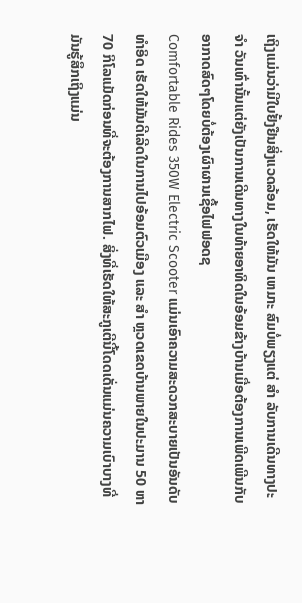ເຖິງແມ່ນວ່າມີໃບຢັ້ງຢືນສິ່ງແວດລ້ອມ, ເຮັດໃຫ້ມັນ ເຫມາະ ສົມບໍ່ພຽງແຕ່ ສໍາ ລັບການເດີນທາງປະ ຈໍາ ວັນເທົ່ານັ້ນແຕ່ຍັງເປັນການເດີນທາງໃນທ້າຍອາທິດໃນອ້ອມຂ້າງບ້ານເມື່ອຕ້ອງການເພີດເພີນກັບອາກາດສົດໆໂດຍບໍ່ຕ້ອງເຜົາຜານເຊື້ອໄຟຟອດຊ
Comfortable Rides 350W Electric Scooter ແມ່ນເອົາຄວາມສະດວກສະບາຍເປັນອັນດັບທໍາອິດ ເຮັດໃຫ້ມັນດີເລີດໃນການໄປອ້ອມຕົວເມືອງ ແລະ ສໍາ ຫຼວດເຂດບ້ານພາຍໃນປະມານ 50 ຫາ 70 ກິໂລແມັດກ່ອນທີ່ຈະຕ້ອງການສາກໄຟ. ສິ່ງທີ່ເຮັດໃຫ້ສະກູເຕີນີ້ໂດດເດັ່ນແມ່ນຄວາມເບົາບາງທີ່ມັນຮູ້ສຶກເຖິງແມ່ນ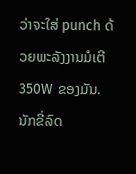ວ່າຈະໃສ່ punch ດ້ວຍພະລັງງານມໍເຕີ 350W ຂອງມັນ. ນັກຂີ່ລົດ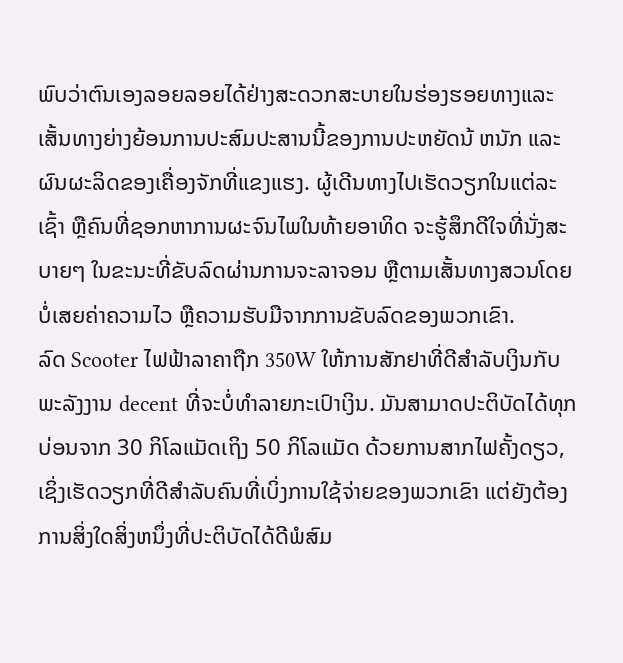ພົບວ່າຕົນເອງລອຍລອຍໄດ້ຢ່າງສະດວກສະບາຍໃນຮ່ອງຮອຍທາງແລະເສັ້ນທາງຍ່າງຍ້ອນການປະສົມປະສານນີ້ຂອງການປະຫຍັດນ້ ຫນັກ ແລະຜົນຜະລິດຂອງເຄື່ອງຈັກທີ່ແຂງແຮງ. ຜູ້ເດີນທາງໄປເຮັດວຽກໃນແຕ່ລະເຊົ້າ ຫຼືຄົນທີ່ຊອກຫາການຜະຈົນໄພໃນທ້າຍອາທິດ ຈະຮູ້ສຶກດີໃຈທີ່ນັ່ງສະບາຍໆ ໃນຂະນະທີ່ຂັບລົດຜ່ານການຈະລາຈອນ ຫຼືຕາມເສັ້ນທາງສວນໂດຍບໍ່ເສຍຄ່າຄວາມໄວ ຫຼືຄວາມຮັບມືຈາກການຂັບລົດຂອງພວກເຂົາ.
ລົດ Scooter ໄຟຟ້າລາຄາຖືກ 350W ໃຫ້ການສັກຢາທີ່ດີສໍາລັບເງິນກັບພະລັງງານ decent ທີ່ຈະບໍ່ທໍາລາຍກະເປົາເງິນ. ມັນສາມາດປະຕິບັດໄດ້ທຸກບ່ອນຈາກ 30 ກິໂລແມັດເຖິງ 50 ກິໂລແມັດ ດ້ວຍການສາກໄຟຄັ້ງດຽວ, ເຊິ່ງເຮັດວຽກທີ່ດີສໍາລັບຄົນທີ່ເບິ່ງການໃຊ້ຈ່າຍຂອງພວກເຂົາ ແຕ່ຍັງຕ້ອງການສິ່ງໃດສິ່ງຫນຶ່ງທີ່ປະຕິບັດໄດ້ດີພໍສົມ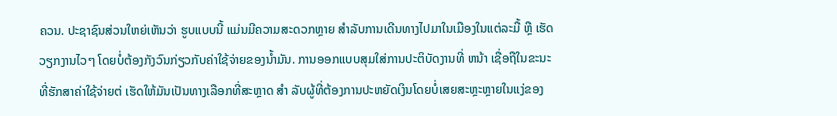ຄວນ. ປະຊາຊົນສ່ວນໃຫຍ່ເຫັນວ່າ ຮູບແບບນີ້ ແມ່ນມີຄວາມສະດວກຫຼາຍ ສໍາລັບການເດີນທາງໄປມາໃນເມືອງໃນແຕ່ລະມື້ ຫຼື ເຮັດວຽກງານໄວໆ ໂດຍບໍ່ຕ້ອງກັງວົນກ່ຽວກັບຄ່າໃຊ້ຈ່າຍຂອງນໍ້າມັນ. ການອອກແບບສຸມໃສ່ການປະຕິບັດງານທີ່ ຫນ້າ ເຊື່ອຖືໃນຂະນະທີ່ຮັກສາຄ່າໃຊ້ຈ່າຍຕ່ ເຮັດໃຫ້ມັນເປັນທາງເລືອກທີ່ສະຫຼາດ ສໍາ ລັບຜູ້ທີ່ຕ້ອງການປະຫຍັດເງິນໂດຍບໍ່ເສຍສະຫຼະຫຼາຍໃນແງ່ຂອງ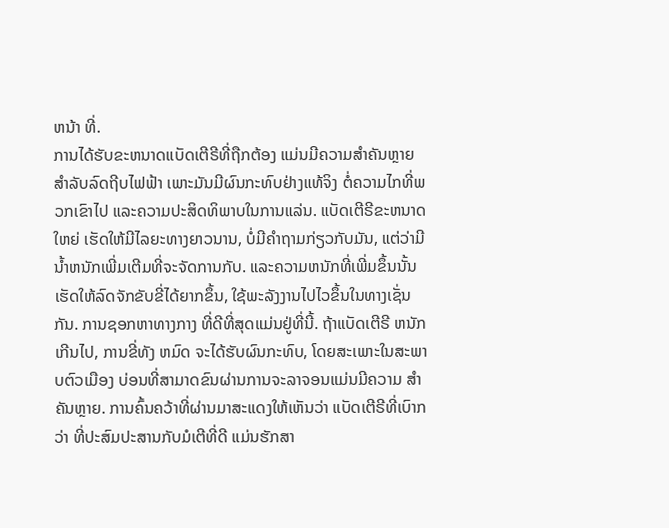ຫນ້າ ທີ່.
ການໄດ້ຮັບຂະຫນາດແບັດເຕີຣີທີ່ຖືກຕ້ອງ ແມ່ນມີຄວາມສໍາຄັນຫຼາຍ ສໍາລັບລົດຖີບໄຟຟ້າ ເພາະມັນມີຜົນກະທົບຢ່າງແທ້ຈິງ ຕໍ່ຄວາມໄກທີ່ພວກເຂົາໄປ ແລະຄວາມປະສິດທິພາບໃນການແລ່ນ. ແບັດເຕີຣີຂະຫນາດໃຫຍ່ ເຮັດໃຫ້ມີໄລຍະທາງຍາວນານ, ບໍ່ມີຄໍາຖາມກ່ຽວກັບມັນ, ແຕ່ວ່າມີນ້ຳຫນັກເພີ່ມເຕີມທີ່ຈະຈັດການກັບ. ແລະຄວາມຫນັກທີ່ເພີ່ມຂຶ້ນນັ້ນ ເຮັດໃຫ້ລົດຈັກຂັບຂີ່ໄດ້ຍາກຂຶ້ນ, ໃຊ້ພະລັງງານໄປໄວຂຶ້ນໃນທາງເຊັ່ນກັນ. ການຊອກຫາທາງກາງ ທີ່ດີທີ່ສຸດແມ່ນຢູ່ທີ່ນີ້. ຖ້າແບັດເຕີຣີ ຫນັກເກີນໄປ, ການຂີ່ທັງ ຫມົດ ຈະໄດ້ຮັບຜົນກະທົບ, ໂດຍສະເພາະໃນສະພາບຕົວເມືອງ ບ່ອນທີ່ສາມາດຂົນຜ່ານການຈະລາຈອນແມ່ນມີຄວາມ ສໍາ ຄັນຫຼາຍ. ການຄົ້ນຄວ້າທີ່ຜ່ານມາສະແດງໃຫ້ເຫັນວ່າ ແບັດເຕີຣີທີ່ເບົາກວ່າ ທີ່ປະສົມປະສານກັບມໍເຕີທີ່ດີ ແມ່ນຮັກສາ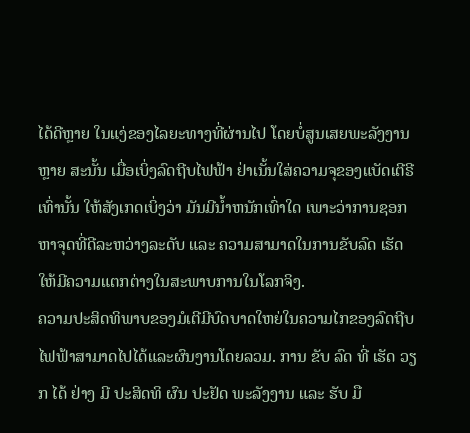ໄດ້ດີຫຼາຍ ໃນແງ່ຂອງໄລຍະທາງທີ່ຜ່ານໄປ ໂດຍບໍ່ສູນເສຍພະລັງງານຫຼາຍ ສະນັ້ນ ເມື່ອເບິ່ງລົດຖີບໄຟຟ້າ ຢ່າເນັ້ນໃສ່ຄວາມຈຸຂອງແບັດເຕີຣີເທົ່ານັ້ນ ໃຫ້ສັງເກດເບິ່ງວ່າ ມັນມີນໍ້າຫນັກເທົ່າໃດ ເພາະວ່າການຊອກຫາຈຸດທີ່ດີລະຫວ່າງລະດັບ ແລະ ຄວາມສາມາດໃນການຂັບລົດ ເຮັດໃຫ້ມີຄວາມແຕກຕ່າງໃນສະພາບການໃນໂລກຈິງ.
ຄວາມປະສິດທິພາບຂອງມໍເຕີມີບົດບາດໃຫຍ່ໃນຄວາມໄກຂອງລົດຖີບໄຟຟ້າສາມາດໄປໄດ້ແລະຜົນງານໂດຍລວມ. ການ ຂັບ ລົດ ທີ່ ເຮັດ ວຽກ ໄດ້ ຢ່າງ ມີ ປະສິດທິ ຜົນ ປະຢັດ ພະລັງງານ ແລະ ຮັບ ມື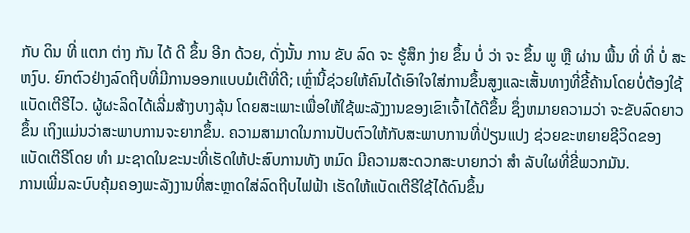ກັບ ດິນ ທີ່ ແຕກ ຕ່າງ ກັນ ໄດ້ ດີ ຂຶ້ນ ອີກ ດ້ວຍ, ດັ່ງນັ້ນ ການ ຂັບ ລົດ ຈະ ຮູ້ສຶກ ງ່າຍ ຂຶ້ນ ບໍ່ ວ່າ ຈະ ຂຶ້ນ ພູ ຫຼື ຜ່ານ ພື້ນ ທີ່ ທີ່ ບໍ່ ສະຫງົບ. ຍົກຕົວຢ່າງລົດຖີບທີ່ມີການອອກແບບມໍເຕີທີ່ດີ; ເຫຼົ່ານີ້ຊ່ວຍໃຫ້ຄົນໄດ້ເອົາໃຈໃສ່ການຂຶ້ນສູງແລະເສັ້ນທາງທີ່ຂີ້ຄ້ານໂດຍບໍ່ຕ້ອງໃຊ້ແບັດເຕີຣີໄວ. ຜູ້ຜະລິດໄດ້ເລີ່ມສ້າງບາງລຸ້ນ ໂດຍສະເພາະເພື່ອໃຫ້ໃຊ້ພະລັງງານຂອງເຂົາເຈົ້າໄດ້ດີຂຶ້ນ ຊຶ່ງຫມາຍຄວາມວ່າ ຈະຂັບລົດຍາວຂຶ້ນ ເຖິງແມ່ນວ່າສະພາບການຈະຍາກຂຶ້ນ. ຄວາມສາມາດໃນການປັບຕົວໃຫ້ກັບສະພາບການທີ່ປ່ຽນແປງ ຊ່ວຍຂະຫຍາຍຊີວິດຂອງແບັດເຕີຣີໂດຍ ທໍາ ມະຊາດໃນຂະນະທີ່ເຮັດໃຫ້ປະສົບການທັງ ຫມົດ ມີຄວາມສະດວກສະບາຍກວ່າ ສໍາ ລັບໃຜທີ່ຂີ່ພວກມັນ.
ການເພີ່ມລະບົບຄຸ້ມຄອງພະລັງງານທີ່ສະຫຼາດໃສ່ລົດຖີບໄຟຟ້າ ເຮັດໃຫ້ແບັດເຕີຣີໃຊ້ໄດ້ດົນຂຶ້ນ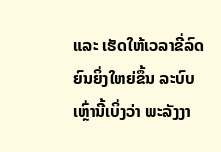ແລະ ເຮັດໃຫ້ເວລາຂີ່ລົດຍົນຍິ່ງໃຫຍ່ຂຶ້ນ ລະບົບເຫຼົ່ານີ້ເບິ່ງວ່າ ພະລັງງາ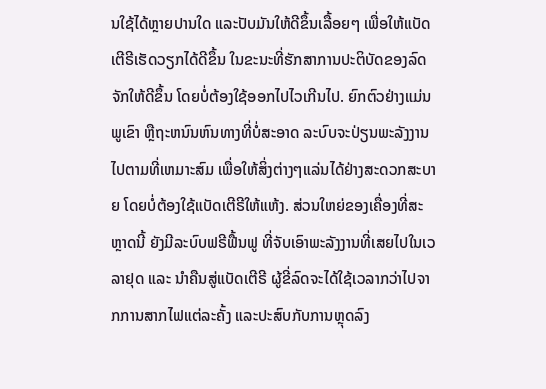ນໃຊ້ໄດ້ຫຼາຍປານໃດ ແລະປັບມັນໃຫ້ດີຂຶ້ນເລື້ອຍໆ ເພື່ອໃຫ້ແບັດເຕີຣີເຮັດວຽກໄດ້ດີຂຶ້ນ ໃນຂະນະທີ່ຮັກສາການປະຕິບັດຂອງລົດຈັກໃຫ້ດີຂຶ້ນ ໂດຍບໍ່ຕ້ອງໃຊ້ອອກໄປໄວເກີນໄປ. ຍົກຕົວຢ່າງແມ່ນພູເຂົາ ຫຼືຖະຫນົນຫົນທາງທີ່ບໍ່ສະອາດ ລະບົບຈະປ່ຽນພະລັງງານໄປຕາມທີ່ເຫມາະສົມ ເພື່ອໃຫ້ສິ່ງຕ່າງໆແລ່ນໄດ້ຢ່າງສະດວກສະບາຍ ໂດຍບໍ່ຕ້ອງໃຊ້ແບັດເຕີຣີໃຫ້ແຫ້ງ. ສ່ວນໃຫຍ່ຂອງເຄື່ອງທີ່ສະຫຼາດນີ້ ຍັງມີລະບົບຟຣີຟື້ນຟູ ທີ່ຈັບເອົາພະລັງງານທີ່ເສຍໄປໃນເວລາຢຸດ ແລະ ນໍາຄືນສູ່ແບັດເຕີຣີ ຜູ້ຂີ່ລົດຈະໄດ້ໃຊ້ເວລາກວ່າໄປຈາກການສາກໄຟແຕ່ລະຄັ້ງ ແລະປະສົບກັບການຫຼຸດລົງ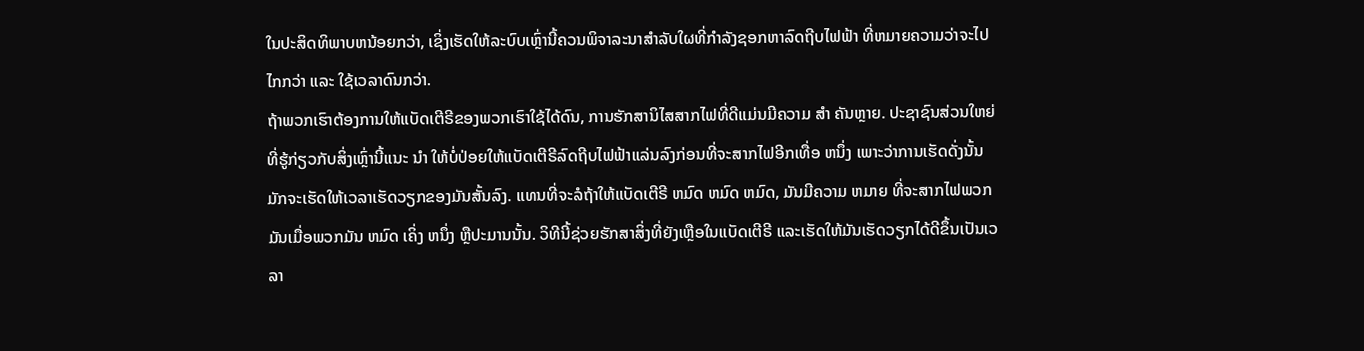ໃນປະສິດທິພາບຫນ້ອຍກວ່າ, ເຊິ່ງເຮັດໃຫ້ລະບົບເຫຼົ່ານີ້ຄວນພິຈາລະນາສໍາລັບໃຜທີ່ກໍາລັງຊອກຫາລົດຖີບໄຟຟ້າ ທີ່ຫມາຍຄວາມວ່າຈະໄປໄກກວ່າ ແລະ ໃຊ້ເວລາດົນກວ່າ.
ຖ້າພວກເຮົາຕ້ອງການໃຫ້ແບັດເຕີຣີຂອງພວກເຮົາໃຊ້ໄດ້ດົນ, ການຮັກສານິໄສສາກໄຟທີ່ດີແມ່ນມີຄວາມ ສໍາ ຄັນຫຼາຍ. ປະຊາຊົນສ່ວນໃຫຍ່ທີ່ຮູ້ກ່ຽວກັບສິ່ງເຫຼົ່ານີ້ແນະ ນໍາ ໃຫ້ບໍ່ປ່ອຍໃຫ້ແບັດເຕີຣີລົດຖີບໄຟຟ້າແລ່ນລົງກ່ອນທີ່ຈະສາກໄຟອີກເທື່ອ ຫນຶ່ງ ເພາະວ່າການເຮັດດັ່ງນັ້ນມັກຈະເຮັດໃຫ້ເວລາເຮັດວຽກຂອງມັນສັ້ນລົງ. ແທນທີ່ຈະລໍຖ້າໃຫ້ແບັດເຕີຣີ ຫມົດ ຫມົດ ຫມົດ, ມັນມີຄວາມ ຫມາຍ ທີ່ຈະສາກໄຟພວກມັນເມື່ອພວກມັນ ຫມົດ ເຄິ່ງ ຫນຶ່ງ ຫຼືປະມານນັ້ນ. ວິທີນີ້ຊ່ວຍຮັກສາສິ່ງທີ່ຍັງເຫຼືອໃນແບັດເຕີຣີ ແລະເຮັດໃຫ້ມັນເຮັດວຽກໄດ້ດີຂຶ້ນເປັນເວລາ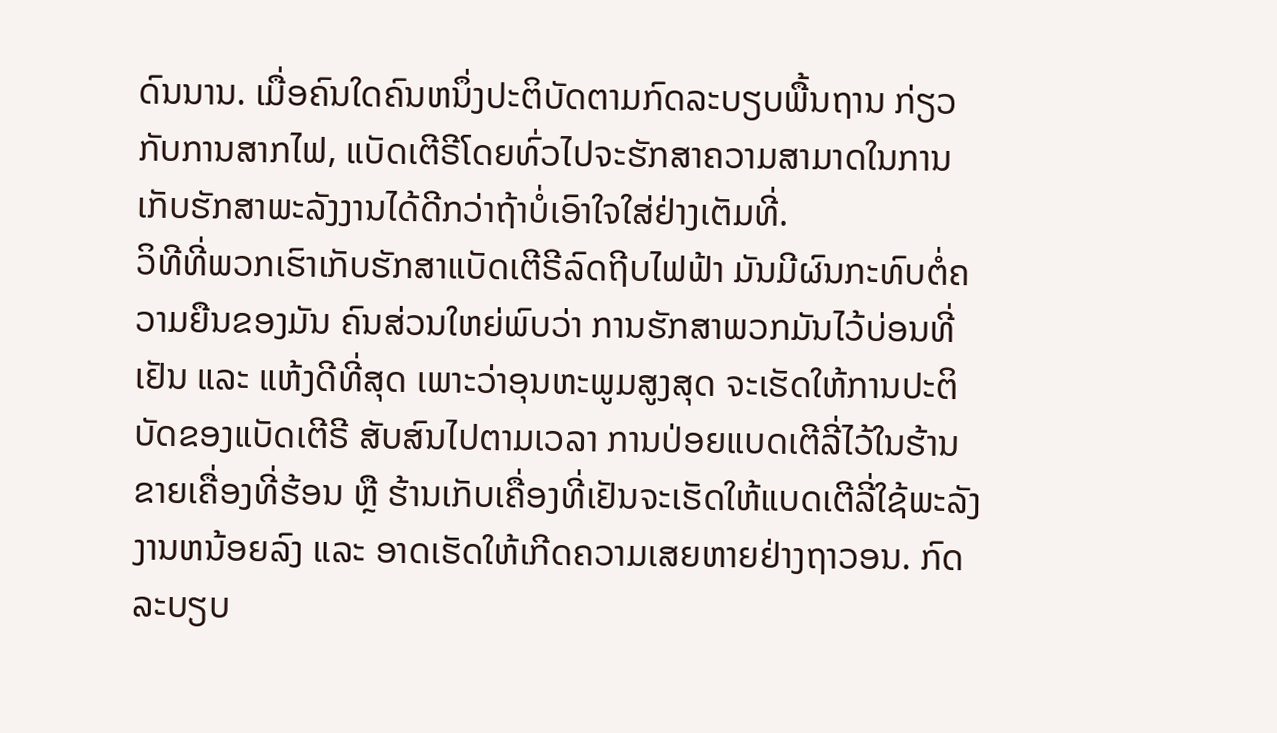ດົນນານ. ເມື່ອຄົນໃດຄົນຫນຶ່ງປະຕິບັດຕາມກົດລະບຽບພື້ນຖານ ກ່ຽວກັບການສາກໄຟ, ແບັດເຕີຣີໂດຍທົ່ວໄປຈະຮັກສາຄວາມສາມາດໃນການເກັບຮັກສາພະລັງງານໄດ້ດີກວ່າຖ້າບໍ່ເອົາໃຈໃສ່ຢ່າງເຕັມທີ່.
ວິທີທີ່ພວກເຮົາເກັບຮັກສາແບັດເຕີຣີລົດຖີບໄຟຟ້າ ມັນມີຜົນກະທົບຕໍ່ຄວາມຍືນຂອງມັນ ຄົນສ່ວນໃຫຍ່ພົບວ່າ ການຮັກສາພວກມັນໄວ້ບ່ອນທີ່ເຢັນ ແລະ ແຫ້ງດີທີ່ສຸດ ເພາະວ່າອຸນຫະພູມສູງສຸດ ຈະເຮັດໃຫ້ການປະຕິບັດຂອງແບັດເຕີຣີ ສັບສົນໄປຕາມເວລາ ການປ່ອຍແບດເຕີລີ່ໄວ້ໃນຮ້ານຂາຍເຄື່ອງທີ່ຮ້ອນ ຫຼື ຮ້ານເກັບເຄື່ອງທີ່ເຢັນຈະເຮັດໃຫ້ແບດເຕີລີ່ໃຊ້ພະລັງງານຫນ້ອຍລົງ ແລະ ອາດເຮັດໃຫ້ເກີດຄວາມເສຍຫາຍຢ່າງຖາວອນ. ກົດລະບຽບ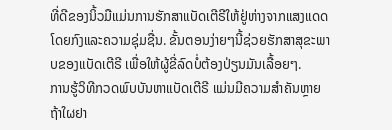ທີ່ດີຂອງນິ້ວມືແມ່ນການຮັກສາແບັດເຕີຣີໃຫ້ຢູ່ຫ່າງຈາກແສງແດດໂດຍກົງແລະຄວາມຊຸ່ມຊື່ນ. ຂັ້ນຕອນງ່າຍໆນີ້ຊ່ວຍຮັກສາສຸຂະພາບຂອງແບັດເຕີຣີ ເພື່ອໃຫ້ຜູ້ຂີ່ລົດບໍ່ຕ້ອງປ່ຽນມັນເລື້ອຍໆ.
ການຮູ້ວິທີກວດພົບບັນຫາແບັດເຕີຣີ ແມ່ນມີຄວາມສໍາຄັນຫຼາຍ ຖ້າໃຜຢາ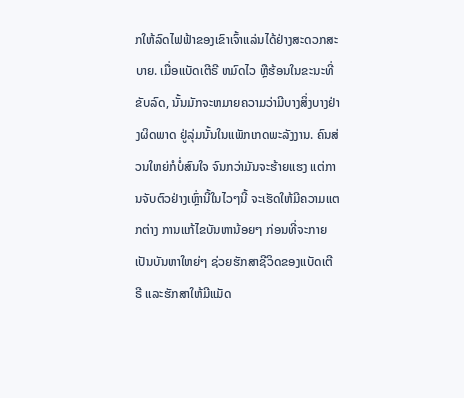ກໃຫ້ລົດໄຟຟ້າຂອງເຂົາເຈົ້າແລ່ນໄດ້ຢ່າງສະດວກສະບາຍ. ເມື່ອແບັດເຕີຣີ ຫມົດໄວ ຫຼືຮ້ອນໃນຂະນະທີ່ຂັບລົດ, ນັ້ນມັກຈະຫມາຍຄວາມວ່າມີບາງສິ່ງບາງຢ່າງຜິດພາດ ຢູ່ລຸ່ມນັ້ນໃນແພັກເກດພະລັງງານ. ຄົນສ່ວນໃຫຍ່ກໍບໍ່ສົນໃຈ ຈົນກວ່າມັນຈະຮ້າຍແຮງ ແຕ່ການຈັບຕົວຢ່າງເຫຼົ່ານີ້ໃນໄວໆນີ້ ຈະເຮັດໃຫ້ມີຄວາມແຕກຕ່າງ ການແກ້ໄຂບັນຫານ້ອຍໆ ກ່ອນທີ່ຈະກາຍເປັນບັນຫາໃຫຍ່ໆ ຊ່ວຍຮັກສາຊີວິດຂອງແບັດເຕີຣີ ແລະຮັກສາໃຫ້ມີແມັດ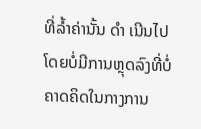ທີ່ລ້ຳຄ່ານັ້ນ ດໍາ ເນີນໄປໂດຍບໍ່ມີການຫຼຸດລົງທີ່ບໍ່ຄາດຄິດໃນກາງການ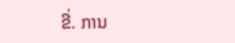ຂີ່. ການ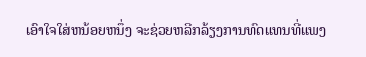ເອົາໃຈໃສ່ຫນ້ອຍຫນຶ່ງ ຈະຊ່ວຍຫລີກລ້ຽງການທົດແທນທີ່ແພງ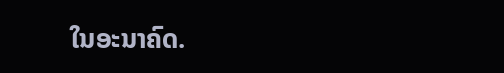ໃນອະນາຄົດ.